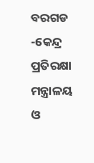ବରଗଡ -କେନ୍ଦ୍ର ପ୍ରତିରକ୍ଷା ମନ୍ତ୍ରାଳୟ ଓ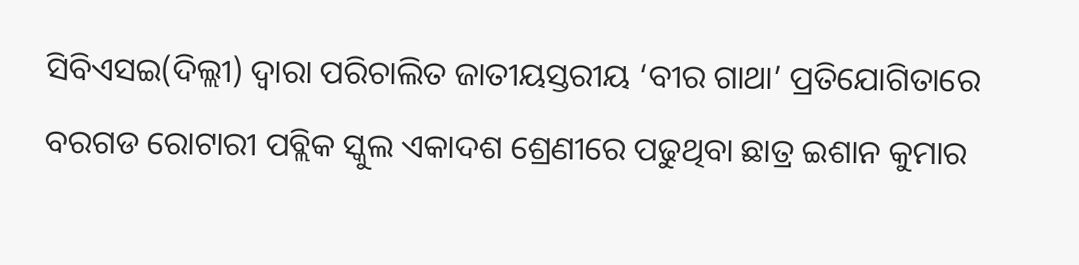ସିବିଏସଇ(ଦିଲ୍ଲୀ) ଦ୍ୱାରା ପରିଚାଲିତ ଜାତୀୟସ୍ତରୀୟ ‘ବୀର ଗାଥା’ ପ୍ରତିଯୋଗିତାରେ ବରଗଡ ରୋଟାରୀ ପବ୍ଲିକ ସ୍କୁଲ ଏକାଦଶ ଶ୍ରେଣୀରେ ପଢୁଥିବା ଛାତ୍ର ଇଶାନ କୁମାର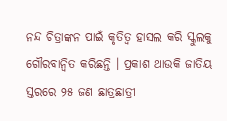ନନ୍ଦ ଚିତ୍ରାଙ୍କନ ପାଇଁ କୃତିତ୍ୱ ହାସଲ କରି ସ୍କୁଲକୁ ଗୌରବାନ୍ୱିତ କରିଛନ୍ତି । ପ୍ରକାଶ ଥାଉକି ଜାତିୟ ସ୍ତରରେ ୨୫ ଜଣ ଛାତ୍ରଛାତ୍ରୀ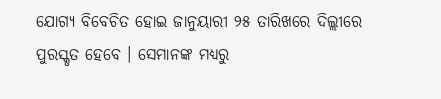ଯୋଗ୍ୟ ବିବେଚିତ ହୋଇ ଜାନୁୟାରୀ ୨୫ ତାରିଖରେ ଦିଲ୍ଲୀରେ ପୁରସ୍କୃତ ହେବେ । ସେମାନଙ୍କ ମଧ୍ୟରୁ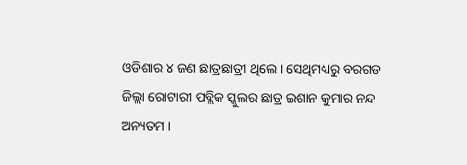ଓଡିଶାର ୪ ଜଣ ଛାତ୍ରଛାତ୍ରୀ ଥିଲେ । ସେଥିମଧ୍ୟରୁ ବରଗଡ ଜିଲ୍ଲା ରୋଟାରୀ ପବ୍ଲିକ ସ୍କୁଲର ଛାତ୍ର ଇଶାନ କୁମାର ନନ୍ଦ ଅନ୍ୟତମ ।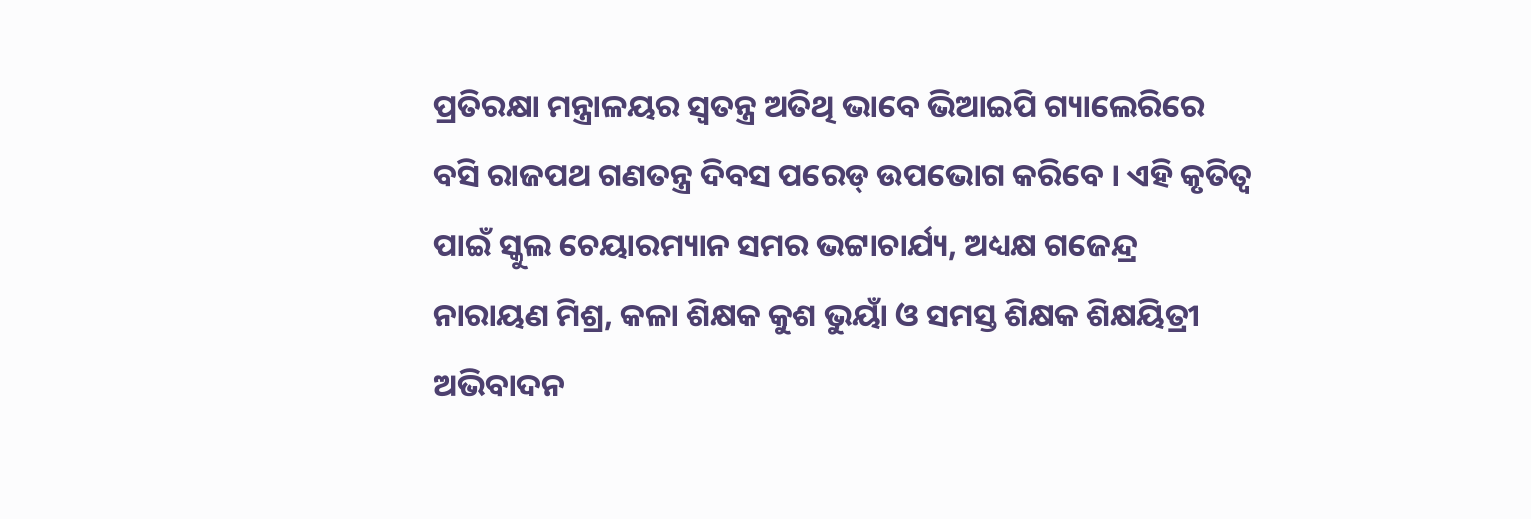ପ୍ରତିରକ୍ଷା ମନ୍ତ୍ରାଳୟର ସ୍ୱତନ୍ତ୍ର ଅତିଥି ଭାବେ ଭିଆଇପି ଗ୍ୟାଲେରିରେ ବସି ରାଜପଥ ଗଣତନ୍ତ୍ର ଦିବସ ପରେଡ୍ ଉପଭୋଗ କରିବେ । ଏହି କୃତିତ୍ୱ ପାଇଁ ସ୍କୁଲ ଚେୟାରମ୍ୟାନ ସମର ଭଟ୍ଟାଚାର୍ଯ୍ୟ, ଅଧ୍ୟକ୍ଷ ଗଜେନ୍ଦ୍ର ନାରାୟଣ ମିଶ୍ର, କଳା ଶିକ୍ଷକ କୁଶ ଭୁୟାଁ ଓ ସମସ୍ତ ଶିକ୍ଷକ ଶିକ୍ଷୟିତ୍ରୀ ଅଭିବାଦନ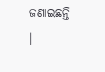ଜଣାଇଛନ୍ତି ।